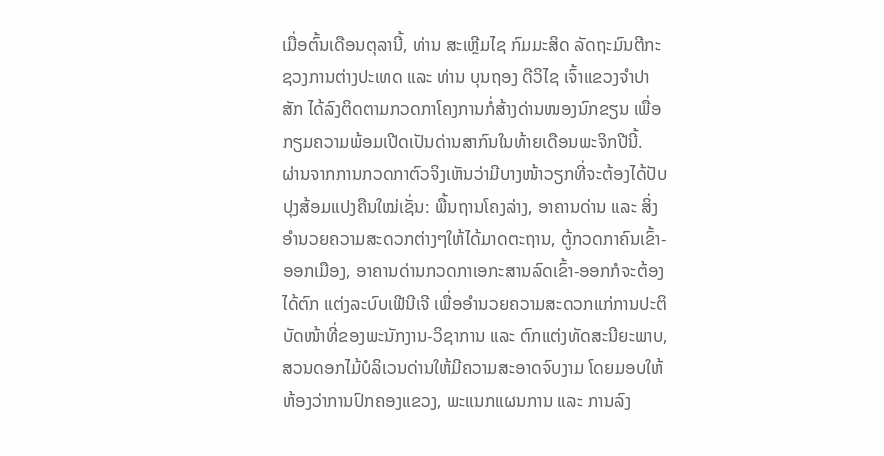ເມື່ອຕົ້ນເດືອນຕຸລານີ້, ທ່ານ ສະເຫຼີມໄຊ ກົມມະສິດ ລັດຖະມົນຕີກະຊວງການຕ່າງປະເທດ ແລະ ທ່ານ ບຸນຖອງ ດີວິໄຊ ເຈົ້າແຂວງຈໍາປາສັກ ໄດ້ລົງຕິດຕາມກວດກາໂຄງການກໍ່ສ້າງດ່ານໜອງນົກຂຽນ ເພື່ອກຽມຄວາມພ້ອມເປີດເປັນດ່ານສາກົນໃນທ້າຍເດືອນພະຈິກປີນີ້.
ຜ່ານຈາກການກວດກາຕົວຈິງເຫັນວ່າມີບາງໜ້າວຽກທີ່ຈະຕ້ອງໄດ້ປັບປຸງສ້ອມແປງຄືນໃໝ່ເຊັ່ນ: ພື້ນຖານໂຄງລ່າງ, ອາຄານດ່ານ ແລະ ສິ່ງອໍານວຍຄວາມສະດວກຕ່າງໆໃຫ້ໄດ້ມາດຕະຖານ, ຕູ້ກວດກາຄົນເຂົ້າ-ອອກເມືອງ, ອາຄານດ່ານກວດກາເອກະສານລົດເຂົ້າ-ອອກກໍຈະຕ້ອງໄດ້ຕົກ ແຕ່ງລະບົບເຟີນີເຈີ ເພື່ອອໍານວຍຄວາມສະດວກແກ່ການປະຕິບັດໜ້າທີ່ຂອງພະນັກງານ-ວິຊາການ ແລະ ຕົກແຕ່ງທັດສະນີຍະພາບ, ສວນດອກໄມ້ບໍລິເວນດ່ານໃຫ້ມີຄວາມສະອາດຈົບງາມ ໂດຍມອບໃຫ້ຫ້ອງວ່າການປົກຄອງແຂວງ, ພະແນກແຜນການ ແລະ ການລົງ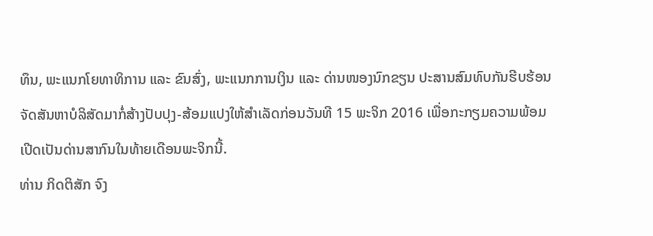ທຶນ, ພະແນກໂຍທາທິການ ແລະ ຂົນສົ່ງ, ພະແນກການເງິນ ແລະ ດ່ານໜອງນົກຂຽນ ປະສານສົມທົບກັນຮີບຮ້ອນຈັດສັນຫາບໍລິສັດມາກໍ່ສ້າງປັບປຸງ-ສ້ອມແປງໃຫ້ສໍາເລັດກ່ອນວັນທີ 15 ພະຈິກ 2016 ເພື່ອກະກຽມຄວາມພ້ອມເປີດເປັນດ່ານສາກົນໃນທ້າຍເດືອນພະຈິກນີ້.
ທ່ານ ກິດຕິສັກ ຈົງ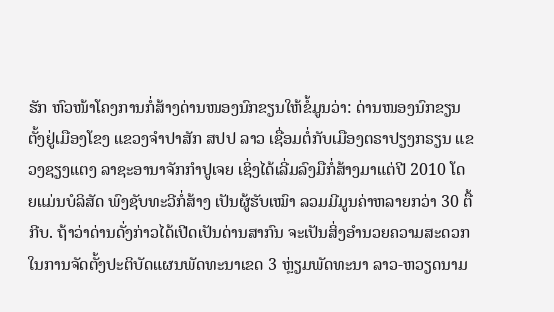ຮັກ ຫົວໜ້າໂຄງການກໍ່ສ້າງດ່ານໜອງນົກຂຽນໃຫ້ຂໍ້ມູນວ່າ: ດ່ານໜອງນົກຂຽນ ຕັ້ງຢູ່ເມືອງໂຂງ ແຂວງຈໍາປາສັກ ສປປ ລາວ ເຊື່ອມຕໍ່ກັບເມືອງຕຣາປຽງກຣຽນ ແຂວງຊຽງແຕງ ລາຊະອານາຈັກກໍາປູເຈຍ ເຊິ່ງໄດ້ເລີ່ມລົງມືກໍ່ສ້າງມາແຕ່ປີ 2010 ໂດຍແມ່ນບໍລິສັດ ພົງຊັບທະວີກໍ່ສ້າງ ເປັນຜູ້ຮັບເໝົາ ລວມມີມູນຄ່າຫລາຍກວ່າ 30 ຕື້ກີບ. ຖ້າວ່າດ່ານດັ່ງກ່າວໄດ້ເປີດເປັນດ່ານສາກົນ ຈະເປັນສິ່ງອໍານວຍຄວາມສະດວກໃນການຈັດຕັ້ງປະຕິບັດແຜນພັດທະນາເຂດ 3 ຫຼ່ຽມພັດທະນາ ລາວ-ຫວຽດນາມ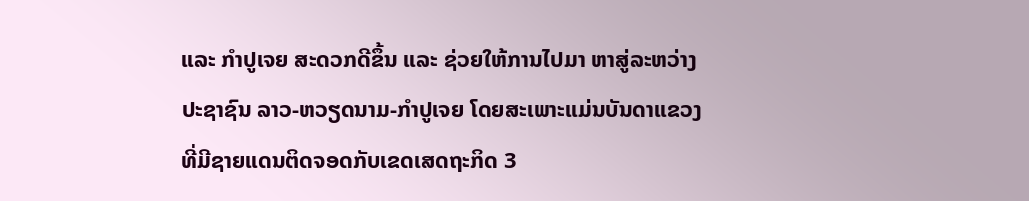ແລະ ກໍາປູເຈຍ ສະດວກດີຂຶ້ນ ແລະ ຊ່ວຍໃຫ້ການໄປມາ ຫາສູ່ລະຫວ່າງປະຊາຊົນ ລາວ-ຫວຽດນາມ-ກໍາປູເຈຍ ໂດຍສະເພາະແມ່ນບັນດາແຂວງທີ່ມີຊາຍແດນຕິດຈອດກັບເຂດເສດຖະກິດ 3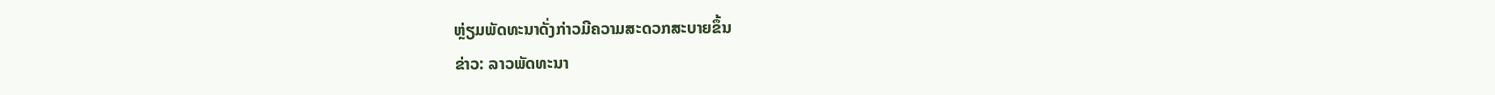ຫຼ່ຽມພັດທະນາດັ່ງກ່າວມີຄວາມສະດວກສະບາຍຂຶ້ນ
ຂ່າວ: ລາວພັດທະນາ